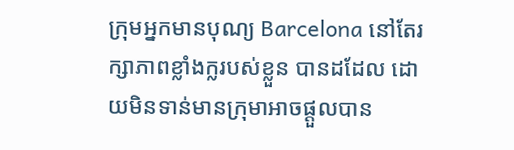ក្រុមអ្នកមានបុណ្យ Barcelona នៅតែរក្សាភាពខ្លាំងក្លរបស់ខ្លួន បានដដែល ដោយមិនទាន់មានក្រុមាអាចផ្តួលបាន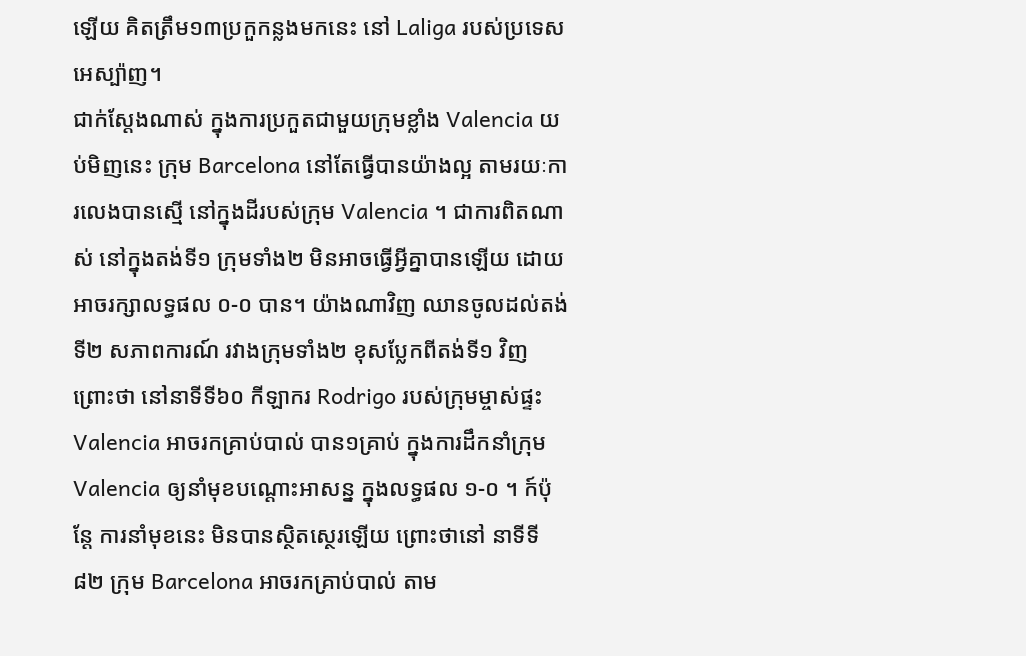ឡើយ គិតត្រឹម១៣ប្រកួកន្លងមកនេះ នៅ Laliga របស់ប្រទេសអេស្ប៉ាញ។
ជាក់ស្តែងណាស់ ក្នុងការប្រកួតជាមួយក្រុមខ្លាំង Valencia យប់មិញនេះ ក្រុម Barcelona នៅតែធ្វើបានយ៉ាងល្អ តាមរយៈការលេងបានស្មើ នៅក្នុងដីរបស់ក្រុម Valencia ។ ជាការពិតណាស់ នៅក្នុងតង់ទី១ ក្រុមទាំង២ មិនអាចធ្វើអ្វីគ្នាបានឡើយ ដោយអាចរក្សាលទ្ធផល ០-០ បាន។ យ៉ាងណាវិញ ឈានចូលដល់តង់ទី២ សភាពការណ៍ រវាងក្រុមទាំង២ ខុសប្លែកពីតង់ទី១ វិញ ព្រោះថា នៅនាទីទី៦០ កីឡាករ Rodrigo របស់ក្រុមម្ចាស់ផ្ទះ Valencia អាចរកគ្រាប់បាល់ បាន១គ្រាប់ ក្នុងការដឹកនាំក្រុម Valencia ឲ្យនាំមុខបណ្តោះអាសន្ន ក្នុងលទ្ធផល ១-០ ។ ក៍ប៉ុន្តែ ការនាំមុខនេះ មិនបានស្ថិតស្ថេរឡើយ ព្រោះថានៅ នាទីទី៨២ ក្រុម Barcelona អាចរកគ្រាប់បាល់ តាម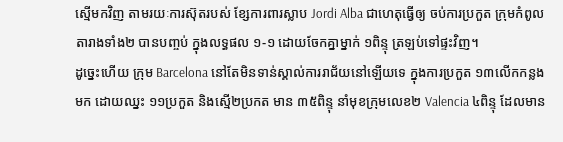ស្មើមកវិញ តាមរយៈការស៊ុតរបស់ ខ្សែការពារស្លាប Jordi Alba ជាហេតុធ្វើឲ្យ ចប់ការប្រកួត ក្រុមកំពូលតារាងទាំង២ បានបញ្ចប់ ក្នុងលទ្ធផល ១-១ ដោយចែកគ្នាម្នាក់ ១ពិន្ទុ ត្រឡប់ទៅផ្ទះវិញ។
ដូច្នេះហើយ ក្រុម Barcelona នៅតែមិនទាន់ស្គាល់ការរាជ័យនៅឡើយទេ ក្នុងការប្រកួត ១៣លើកកន្លងមក ដោយឈ្នះ ១១ប្រកួត និងស្មើ២ប្រកត មាន ៣៥ពិន្ទុ នាំមុខក្រុមលេខ២ Valencia ៤ពិន្ទុ ដែលមាន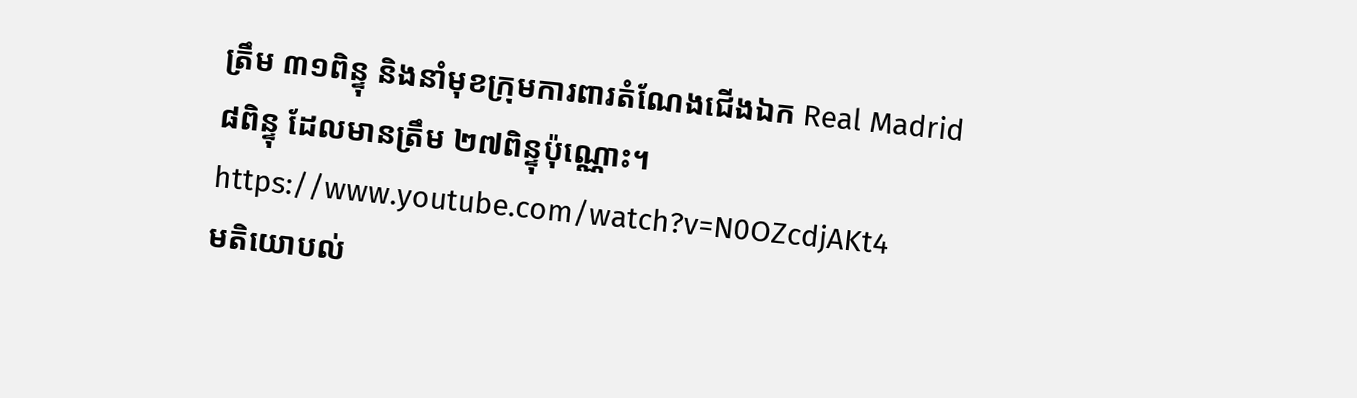ត្រឹម ៣១ពិន្ទុ និងនាំមុខក្រុមការពារតំណែងជើងឯក Real Madrid ៨ពិន្ទុ ដែលមានត្រឹម ២៧ពិន្ទុប៉ុណ្ណោះ។
https://www.youtube.com/watch?v=N0OZcdjAKt4
មតិយោបល់